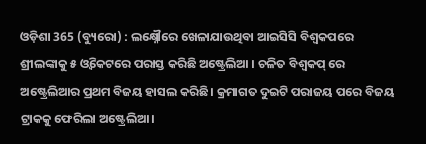ଓଡ଼ିଶା 365 (ବ୍ୟୁରୋ) : ଲକ୍ଷ୍ନୌରେ ଖେଳାଯାଉଥିବା ଆଇସିସି ବିଶ୍ୱକପରେ ଶ୍ରୀଲଙ୍କାକୁ ୫ ଓ୍ବିକେଟରେ ପରାସ୍ତ କରିଛି ଅଷ୍ଟ୍ରେଲିଆ । ଚଳିତ ବିଶ୍ୱକପ୍ ରେ ଅଷ୍ଟ୍ରେଲିଆର ପ୍ରଥମ ବିଜୟ ହାସଲ କରିଛି। କ୍ରମାଗତ ଦୁଇଟି ପରାଜୟ ପରେ ବିଜୟ ଟ୍ରାକକୁ ଫେରିଲା ଅଷ୍ଟ୍ରେଲିଆ।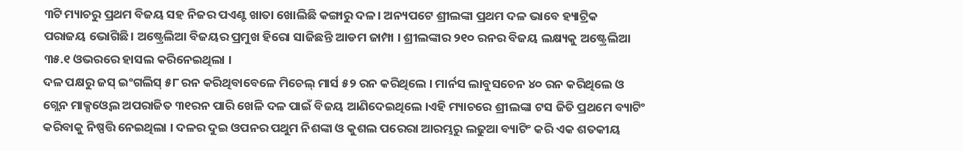୩ଟି ମ୍ୟାଚରୁ ପ୍ରଥମ ବିଜୟ ସହ ନିଜର ପଏଣ୍ଟ ଖାତା ଖୋଲିଛି କଙ୍ଗାରୁ ଦଳ। ଅନ୍ୟପଟେ ଶ୍ରୀଲଙ୍କା ପ୍ରଥମ ଦଳ ଭାବେ ହ୍ୟାଟ୍ରିକ
ପରାଜୟ ଭୋଗିଛି। ଅଷ୍ଟ୍ରେଲିଆ ବିଜୟର ପ୍ରମୁଖ ହିରୋ ସାଜିଛନ୍ତି ଆଡମ ଜାମ୍ପା । ଶ୍ରୀଲଙ୍କାର ୨୧୦ ରନର ବିଜୟ ଲକ୍ଷ୍ୟକୁ ଅଷ୍ଟ୍ରେଲିଆ ୩୫.୧ ଓଭରରେ ହାସଲ କରିନେଇଥିଲା ।
ଦଳ ପକ୍ଷରୁ ଜସ୍ ଇଂଗଲିସ୍ ୫୮ ରନ କରିଥିବାବେଳେ ମିଚେଲ୍ ମାର୍ସ ୫୨ ରନ କରିଥିଲେ । ମାର୍ନସ ଲାବୁସଚେନ ୪୦ ରନ କରିଥିଲେ ଓ ଗ୍ଲେନ ମାକ୍ସଓ୍ବେଲ ଅପରାଜିତ ୩୧ରନ ପାରି ଖେଳି ଦଳ ପାଇଁ ବିଜୟ ଆଣିଦେଇଥିଲେ ।ଏହି ମ୍ୟାଚରେ ଶ୍ରୀଲଙ୍କା ଟସ ଜିତି ପ୍ରଥମେ ବ୍ୟାଟିଂ କରିବାକୁ ନିଷ୍ପତ୍ତି ନେଇଥିଲା । ଦଳର ଦୁଇ ଓପନର ପଥୁମ ନିଶଙ୍କା ଓ କୁଶଲ ପରେରା ଆରମ୍ଭରୁ ଲଢୁଆ ବ୍ୟାଟିଂ କରି ଏକ ଶତକୀୟ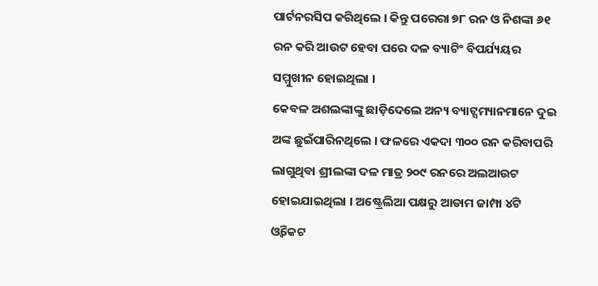ପାର୍ଟନରସିପ କରିଥିଲେ । କିନ୍ତୁ ପରେରା ୭୮ ରନ ଓ ନିଶଙ୍କା ୬୧ ରନ କରି ଆଉଟ ହେବା ପରେ ଦଳ ବ୍ୟାଟିଂ ବିପର୍ଯ୍ୟୟର ସମ୍ମୁଖୀନ ହୋଇଥିଲା ।
କେବଳ ଅଶଲଙ୍କାଙ୍କୁ ଛାଡ଼ିଦେଲେ ଅନ୍ୟ ବ୍ୟାଟ୍ସମ୍ୟାନମାନେ ଦୁଇ ଅଙ୍କ ଛୁଇଁପାରିନଥିଲେ । ଫଳରେ ଏକଦା ୩୦୦ ରନ କରିବାପରି ଲାଗୁଥିବା ଶ୍ରୀଲଙ୍କା ଦଳ ମାତ୍ର ୨୦୯ ରନରେ ଅଲଆଉଟ ହୋଇଯାଇଥିଲା । ଅଷ୍ଟ୍ରେଲିଆ ପକ୍ଷରୁ ଆଡାମ ଜାମ୍ପା ୪ଟି ଓ୍ବିକେଟ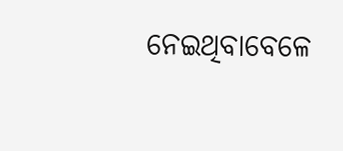ନେଇଥିବାବେଳେ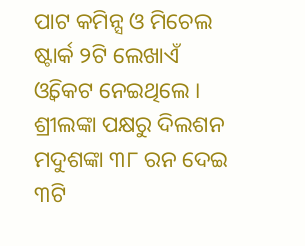ପାଟ କମିନ୍ସ ଓ ମିଚେଲ ଷ୍ଟାର୍କ ୨ଟି ଲେଖାଏଁ ଓ୍ବିକେଟ ନେଇଥିଲେ ।
ଶ୍ରୀଲଙ୍କା ପକ୍ଷରୁ ଦିଲଶନ ମଦୁଶଙ୍କା ୩୮ ରନ ଦେଇ ୩ଟି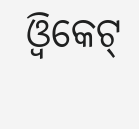ଓ୍ଵିକେଟ୍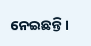ନେଇଛନ୍ତି।